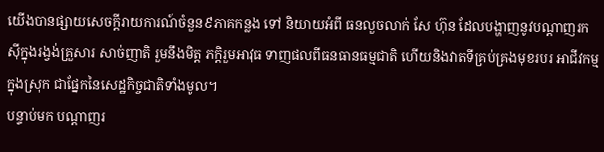យើងបានផ្សាយសេចក្តីរាយការណ៍ចំនួន៩ភាគកន្លង ទៅ និយាយអំពី ធនលួចលាក់ សែ ហ៊ុន ដែលបង្ហាញនូវបណ្តាញរកស៊ីក្នុងរង្វង់គ្រួសារ សាច់ញាតិ រួមនឹងមិត្ត ភក្តិរួមអាវុធ ទាញផលពីធនធានធម្មជាតិ ហើយនិងវាតទីគ្រប់គ្រងមុខរបរ អាជីវកម្មក្នុងស្រុក ជាផ្នែកនៃសេដ្ឋកិច្ចជាតិទាំងមូល។
បន្ទាប់មក បណ្តាញរ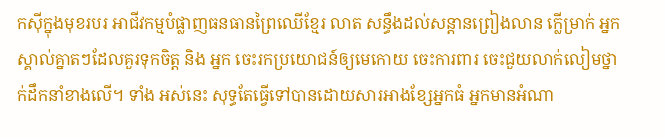កស៊ីក្នុងមុខរបរ អាជីវកម្មបំផ្លាញធនធានព្រៃឈើខ្មែរ លាត សន្ធឹងដល់សន្តានព្រៀងលាន ក្លើម្រាក់ អ្នកស្គាល់គ្នាតៗដែលគួរទុកចិត្ត និង អ្នក ចេះរកប្រយោជន៍ឲ្យមេកោយ ចេះការពារ ចេះជួយលាក់លៀមថ្នាក់ដឹកនាំខាងលើ។ ទាំង អស់នេះ សុទ្ធតែធ្វើទៅបានដោយសារអាងខ្សែអ្នកធំ អ្នកមានអំណា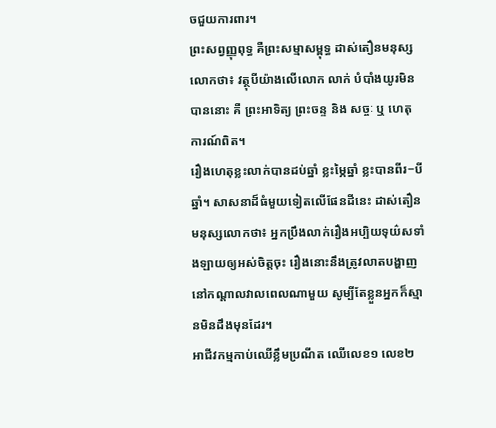ចជួយការពារ។
ព្រះសព្វញ្ញុពុទ្ធ គឺព្រះសម្មាសម្ពុទ្ធ ដាស់តឿនមនុស្ស លោកថា៖ វត្ថុបីយ៉ាងលើលោក លាក់ បំបាំងយូរមិន បាននោះ គឺ ព្រះអាទិត្យ ព្រះចន្ទ និង សច្ចៈ ឬ ហេតុ ការណ៍ពិត។
រឿងហេតុខ្លះលាក់បានដប់ឆ្នាំ ខ្លះម្ភៃឆ្នាំ ខ្លះបានពីរ−បីឆ្នាំ។ សាសនាដ៏ធំមួយទៀតលើផែនដីនេះ ដាស់តឿនមនុស្សលោកថា៖ អ្នកប្រឹងលាក់រឿងអប្បិយទុយ៌សទាំងឡាយឲ្យអស់ចិត្តចុះ រឿងនោះនឹងត្រូវលាតបង្ហាញនៅកណ្តាលវាលពេលណាមួយ សូម្បីតែខ្លួនអ្នកក៏ស្មានមិនដឹងមុនដែរ។
អាជីវកម្មកាប់ឈើខ្លឹមប្រណីត ឈើលេខ១ លេខ២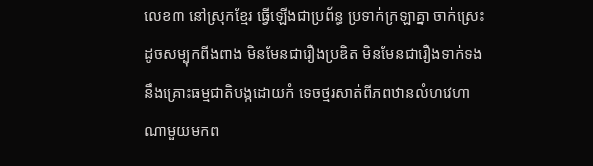លេខ៣ នៅស្រុកខ្មែរ ធ្វើឡើងជាប្រព័ន្ធ ប្រទាក់ក្រឡាគ្នា ចាក់ស្រេះដូចសម្បុកពីងពាង មិនមែនជារឿងប្រឌិត មិនមែនជារឿងទាក់ទងនឹងគ្រោះធម្មជាតិបង្កដោយកំ ទេចថ្មរសាត់ពីភពឋានលំហវេហាណាមួយមកព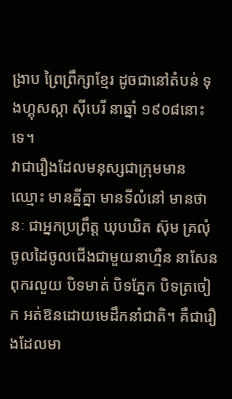ង្រាប ព្រៃព្រឹក្សាខ្មែរ ដូចជានៅតំបន់ ទុងហ្គុសស្កា ស៊ីបេរី នាឆ្នាំ ១៩០៨នោះទេ។
វាជារឿងដែលមនុស្សជាក្រុមមាន ឈ្មោះ មានគ្នីគ្នា មានទីលំនៅ មានថានៈ ជាអ្នកប្រព្រឹត្ត ឃុបឃិត ស៊ុម គ្រលុំ ចូលដៃចូលជើងជាមួយនាហ្មឺន នាសែនពុករលួយ បិទមាត់ បិទភ្នែក បិទត្រចៀក អត់ឱនដោយមេដឹកនាំជាតិ។ គឺជារឿងដែលមា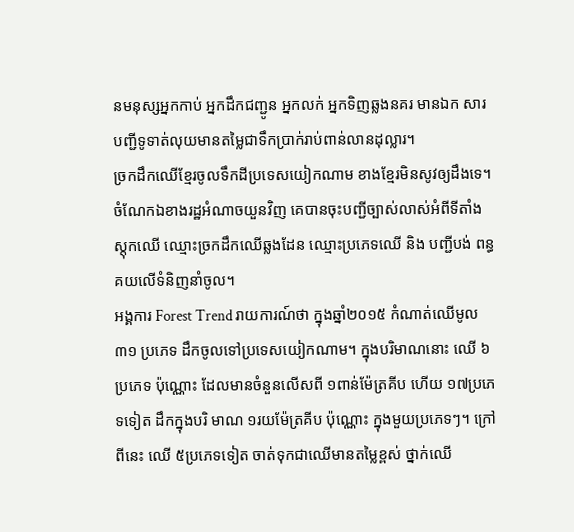នមនុស្សអ្នកកាប់ អ្នកដឹកជញ្ជូន អ្នកលក់ អ្នកទិញឆ្លងនគរ មានឯក សារ បញ្ជីទូទាត់លុយមានតម្លៃជាទឹកប្រាក់រាប់ពាន់លានដុល្លារ។
ច្រកដឹកឈើខ្មែរចូលទឹកដីប្រទេសយៀកណាម ខាងខ្មែរមិនសូវឲ្យដឹងទេ។ ចំណែកឯខាងរដ្ឋអំណាចយួនវិញ គេបានចុះបញ្ជីច្បាស់លាស់អំពីទីតាំងស្តុកឈើ ឈ្មោះច្រកដឹកឈើឆ្លងដែន ឈ្មោះប្រភេទឈើ និង បញ្ជីបង់ ពន្ធគយលើទំនិញនាំចូល។
អង្គការ Forest Trend រាយការណ៍ថា ក្នុងឆ្នាំ២០១៥ កំណាត់ឈើមូល ៣១ ប្រភេទ ដឹកចូលទៅប្រទេសយៀកណាម។ ក្នុងបរិមាណនោះ ឈើ ៦ប្រភេទ ប៉ុណ្ណោះ ដែលមានចំនួនលើសពី ១ពាន់ម៉ែត្រគីប ហើយ ១៧ប្រភេទទៀត ដឹកក្នុងបរិ មាណ ១រយម៉ែត្រគីប ប៉ុណ្ណោះ ក្នុងមួយប្រភេទៗ។ ក្រៅ ពីនេះ ឈើ ៥ប្រភេទទៀត ចាត់ទុកជាឈើមានតម្លៃខ្ពស់ ថ្នាក់ឈើ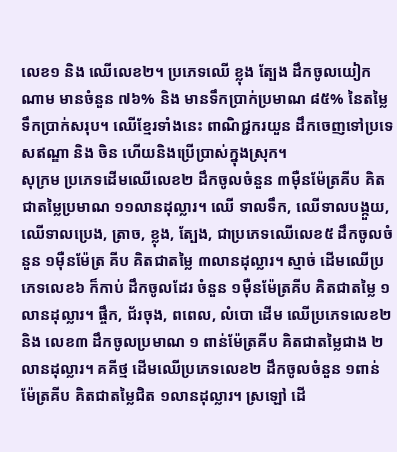លេខ១ និង ឈើលេខ២។ ប្រភេទឈើ ខ្លុង ត្បែង ដឹកចូលយៀកណាម មានចំនួន ៧៦% និង មានទឹកប្រាក់ប្រមាណ ៨៥% នៃតម្លៃទឹកប្រាក់សរុប។ ឈើខ្មែរទាំងនេះ ពាណិជ្ជករយួន ដឹកចេញទៅប្រទេសឥណ្ឌា និង ចិន ហើយនិងប្រើប្រាស់ក្នុងស្រុក។
សុក្រម ប្រភេទដើមឈើលេខ២ ដឹកចូលចំនួន ៣ម៉ឺនម៉ែត្រគីប គិតជាតម្លៃប្រមាណ ១១លានដុល្លារ។ ឈើ ទាលទឹក, ឈើទាលបង្កួយ, ឈើទាលប្រេង, ត្រាច, ខ្លុង, ត្បែង, ជាប្រភេទឈើលេខ៥ ដឹកចូលចំនួន ១ម៉ឺនម៉ែត្រ គីប គិតជាតម្លៃ ៣លានដុល្លារ។ ស្មាច់ ដើមឈើប្រភេទលេខ៦ ក៏កាប់ ដឹកចូលដែរ ចំនួន ១ម៉ឺនម៉ែត្រគីប គិតជាតម្លៃ ១លានដុល្លារ។ ផ្ចឹក, ជ័រចុង, ពពេល, លំបោ ដើម ឈើប្រភេទលេខ២ និង លេខ៣ ដឹកចូលប្រមាណ ១ ពាន់ម៉ែត្រគីប គិតជាតម្លៃជាង ២លានដុល្លារ។ គគីថ្ម ដើមឈើប្រភេទលេខ២ ដឹកចូលចំនួន ១ពាន់ម៉ែត្រគីប គិតជាតម្លៃជិត ១លានដុល្លារ។ ស្រឡៅ ដើ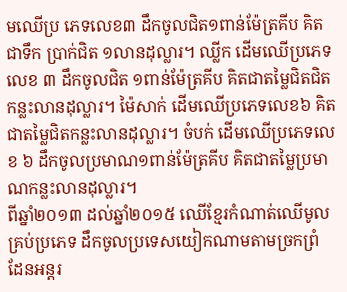មឈើប្រ ភេទលេខ៣ ដឹកចូលជិត១ពាន់ម៉ែត្រគីប គិតជាទឹក ប្រាក់ជិត ១លានដុល្លារ។ ឈ្លីក ដើមឈើប្រភេទលេខ ៣ ដឹកចូលជិត ១ពាន់ម៉ែត្រគីប គិតជាតម្លៃជិតជិតកន្លះលានដុល្លារ។ ម៉ៃសាក់ ដើមឈើប្រភេទលេខ៦ គិតជាតម្លៃជិតកន្លះលានដុល្លារ។ ចំបក់ ដើមឈើប្រភេទលេខ ៦ ដឹកចូលប្រមាណ១ពាន់ម៉ែត្រគីប គិតជាតម្លៃប្រមាណកន្លះលានដុល្លារ។
ពីឆ្នាំ២០១៣ ដល់ឆ្នាំ២០១៥ ឈើខ្មែរកំណាត់ឈើមូលគ្រប់ប្រភេទ ដឹកចូលប្រទេសយៀកណាមតាមច្រកព្រំ ដែនអន្តរ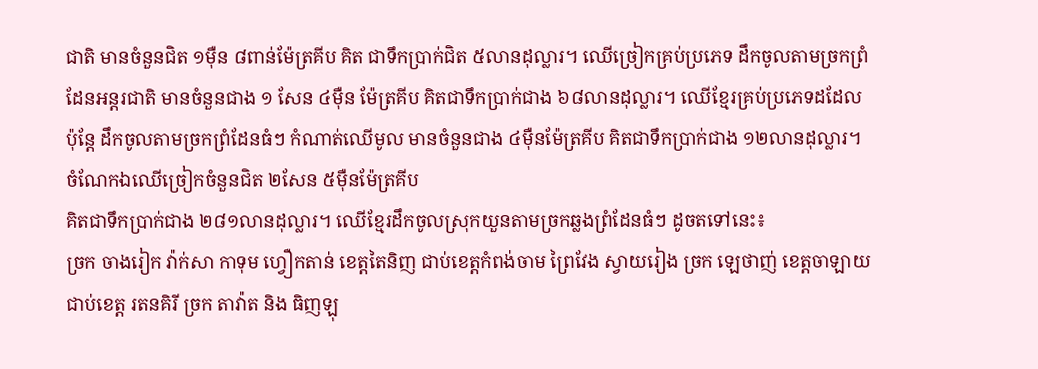ជាតិ មានចំនួនជិត ១ម៉ឺន ៨ពាន់ម៉ែត្រគីប គិត ជាទឹកប្រាក់ជិត ៥លានដុល្លារ។ ឈើច្រៀកគ្រប់ប្រភេទ ដឹកចូលតាមច្រកព្រំដែនអន្តរជាតិ មានចំនួនជាង ១ សែន ៤ម៉ឺន ម៉ែត្រគីប គិតជាទឹកប្រាក់ជាង ៦៨លានដុល្លារ។ ឈើខ្មែរគ្រប់ប្រភេទដដែល ប៉ុន្តែ ដឹកចូលតាមច្រកព្រំដែនធំៗ កំណាត់ឈើមូល មានចំនួនជាង ៤ម៉ឺនម៉ែត្រគីប គិតជាទឹកប្រាក់ជាង ១២លានដុល្លារ។ ចំណែកឯឈើច្រៀកចំនួនជិត ២សែន ៥ម៉ឺនម៉ែត្រគីប
គិតជាទឹកប្រាក់ជាង ២៨១លានដុល្លារ។ ឈើខ្មែរដឹកចូលស្រុកយួនតាមច្រកឆ្លងព្រំដែនធំៗ ដូចតទៅនេះ៖
ច្រក ចាងរៀក វ៉ាក់សា កាទុម ហ្វឿកតាន់ ខេត្តតៃនិញ ជាប់ខេត្តកំពង់ចាម ព្រៃវែង ស្វាយរៀង ច្រក ឡេថាញ់ ខេត្តចាឡាយ ជាប់ខេត្ត រតនគិរី ច្រក តាវ៉ាត និង ធិញឡុ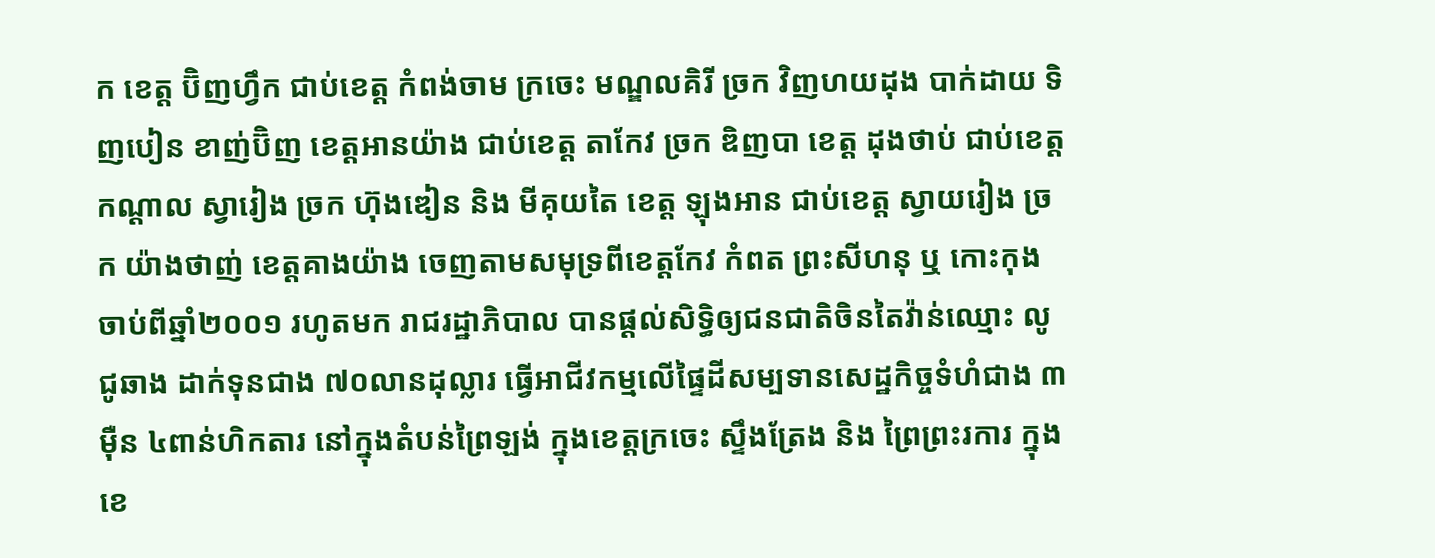ក ខេត្ត ប៊ិញហ្វឹក ជាប់ខេត្ត កំពង់ចាម ក្រចេះ មណ្ឌលគិរី ច្រក វិញហយដុង បាក់ដាយ ទិញបៀន ខាញ់ប៊ិញ ខេត្តអានយ៉ាង ជាប់ខេត្ត តាកែវ ច្រក ឌិញបា ខេត្ត ដុងថាប់ ជាប់ខេត្ត កណ្តាល ស្វារៀង ច្រក ហ៊ុងឌៀន និង មីគុយតៃ ខេត្ត ឡុងអាន ជាប់ខេត្ត ស្វាយរៀង ច្រក យ៉ាងថាញ់ ខេត្តគាងយ៉ាង ចេញតាមសមុទ្រពីខេត្តកែវ កំពត ព្រះសីហនុ ឬ កោះកុង
ចាប់ពីឆ្នាំ២០០១ រហូតមក រាជរដ្ឋាភិបាល បានផ្តល់សិទ្ធិឲ្យជនជាតិចិនតៃវ៉ាន់ឈ្មោះ លូ ជូឆាង ដាក់ទុនជាង ៧០លានដុល្លារ ធ្វើអាជីវកម្មលើផ្ទៃដីសម្បទានសេដ្ឋកិច្ចទំហំជាង ៣ម៉ឺន ៤ពាន់ហិកតារ នៅក្នុងតំបន់ព្រៃឡង់ ក្នុងខេត្តក្រចេះ ស្ទឹងត្រែង និង ព្រៃព្រះរការ ក្នុងខេ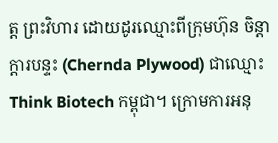ត្ត ព្រះវិហារ ដោយដូរឈ្មោះពីក្រុមហ៊ុន ចិន្តាក្តារបន្ទះ (Chernda Plywood) ជាឈ្មោះ Think Biotech កម្ពុជា។ ក្រោមការអនុ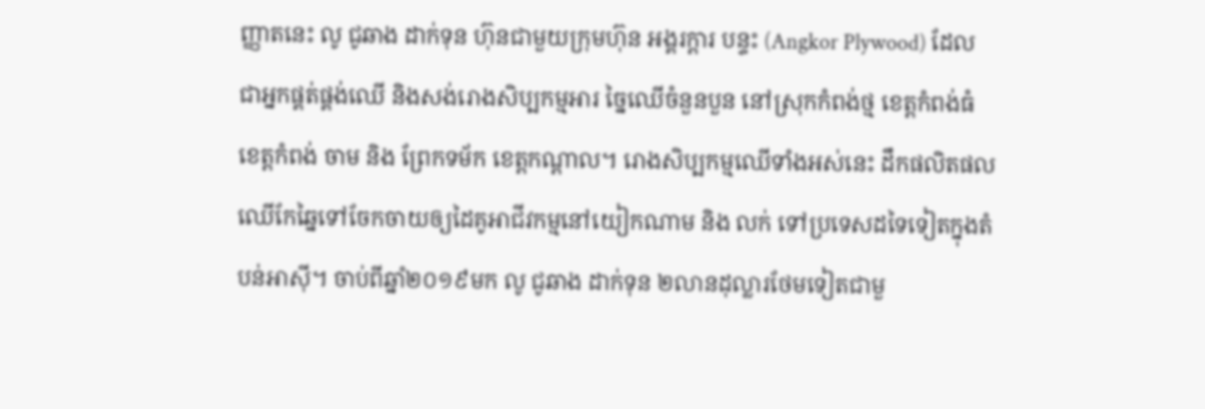ញ្ញាតនេះ លូ ជូឆាង ដាក់ទុន ហ៊ុនជាមួយក្រុមហ៊ុន អង្គរក្តារ បន្ទះ (Angkor Plywood) ដែលជាអ្នកផ្គត់ផ្គង់ឈើ និងសង់រោងសិប្បកម្មអារ ច្នៃឈើចំនួនបួន នៅស្រុកកំពង់ថ្ម ខេត្តកំពង់ធំ ខេត្តកំពង់ ចាម និង ព្រែកទម័ក ខេត្តកណ្តាល។ រោងសិប្បកម្មឈើទាំងអស់នេះ ដឹកផលិតផលឈើកែឆ្នៃទៅចែកចាយឲ្យដៃគូអាជីវកម្មនៅយៀកណាម និង លក់ ទៅប្រទេសដទៃទៀតក្នុងតំបន់អាស៊ី។ ចាប់ពីឆ្នាំ២០១៩មក លូ ជូឆាង ដាក់ទុន ២លានដុល្លារថែមទៀតជាមួ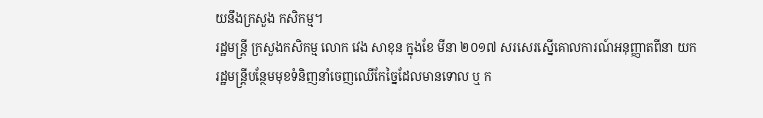យនឹងក្រសួង កសិកម្ម។
រដ្ឋមន្រ្តី ក្រសួងកសិកម្ម លោក វេង សាខុន ក្នុងខែ មីនា ២០១៧ សរសេរស្នើគោលការណ៍អនុញ្ញាតពីនា យករដ្ឋមន្រ្តីបន្ថែមមុខទំនិញនាំចេញឈើកែច្នៃដែលមានទោល ឬ ក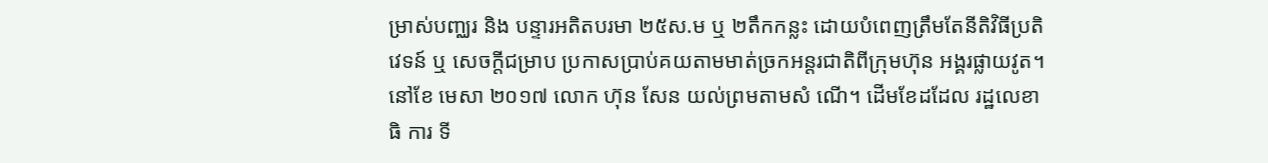ម្រាស់បញ្ឈរ និង បន្ទារអតិតបរមា ២៥ស.ម ឬ ២តឹកកន្លះ ដោយបំពេញត្រឹមតែនីតិវិធីប្រតិវេទន៍ ឬ សេចក្តីជម្រាប ប្រកាសប្រាប់គយតាមមាត់ច្រកអន្តរជាតិពីក្រុមហ៊ុន អង្គរផ្លាយវូត។ នៅខែ មេសា ២០១៧ លោក ហ៊ុន សែន យល់ព្រមតាមសំ ណើ។ ដើមខែដដែល រដ្ឋលេខាធិ ការ ទី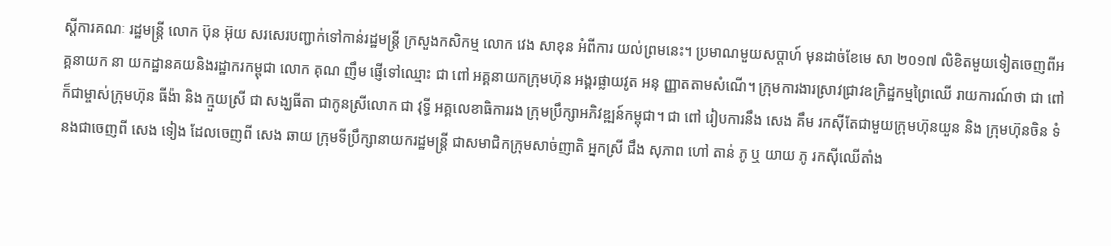ស្តីការគណៈ រដ្ឋមន្រ្តី លោក ប៊ុន អ៊ុយ សរសេរបញ្ជាក់ទៅកាន់រដ្ឋមន្រ្តី ក្រសួងកសិកម្ម លោក វេង សាខុន អំពីការ យល់ព្រមនេះ។ ប្រមាណមួយសប្តាហ៍ មុនដាច់ខែមេ សា ២០១៧ លិខិតមួយទៀតចេញពីអគ្គនាយក នា យកដ្ឋានគយនិងរដ្ឋាករកម្ពុជា លោក គុណ ញឹម ផ្ញើទៅឈ្មោះ ជា ពៅ អគ្គនាយកក្រុមហ៊ុន អង្គរផ្លាយវូត អនុ ញ្ញាតតាមសំណើ។ ក្រុមការងារស្រាវជ្រាវឧក្រិដ្ឋកម្មព្រៃឈើ រាយការណ៍ថា ជា ពៅ ក៏ជាម្ចាស់ក្រុមហ៊ុន ធីង៉ា និង ក្មួយស្រី ជា សង្ឃធីតា ជាកូនស្រីលោក ជា វុទ្ធី អគ្គលេខាធិការរង ក្រុមប្រឹក្សាអភិវឌ្ឍន៍កម្ពុជា។ ជា ពៅ រៀបការនឹង សេង គឹម រកស៊ីតែជាមួយក្រុមហ៊ុនយួន និង ក្រុមហ៊ុនចិន ទំនងជាចេញពី សេង ទៀង ដែលចេញពី សេង ឆាយ ក្រុមទីប្រឹក្សានាយករដ្ឋមន្រ្តី ជាសមាជិកក្រុមសាច់ញាតិ អ្នកស្រី ជឹង សុភាព ហៅ តាន់ ភូ ឬ យាយ ភូ រកស៊ីឈើតាំង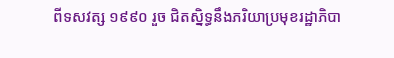ពីទសវត្ស ១៩៩០ រួច ជិតស្និទ្ធនឹងភរិយាប្រមុខរដ្ឋាភិបា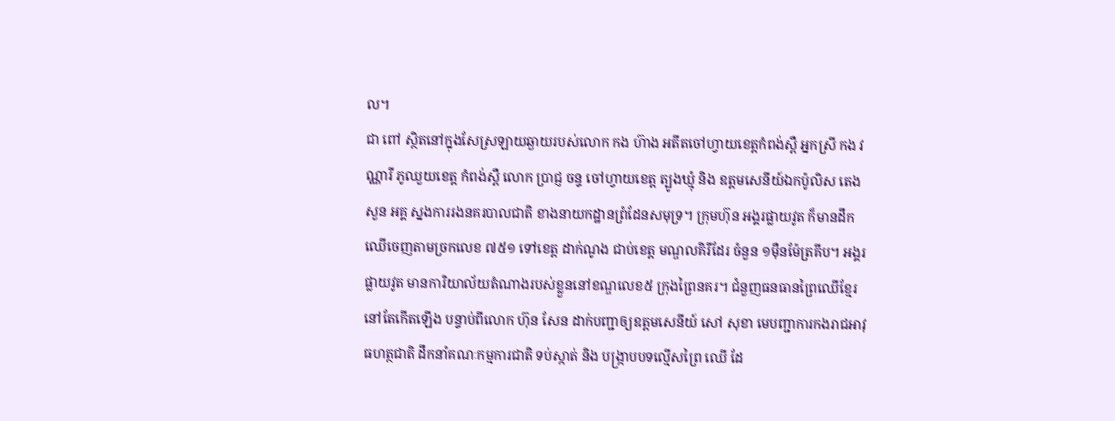ល។
ជា ពៅ ស្ថិតនៅក្នុងសែស្រឡាយឆ្ងាយរបស់លោក កង ហ៊ាង អតីតចៅហ្វាយខេត្តកំពង់ស្ពឺ អ្នកស្រី កង វណ្ណារី ភូឈួយខេត្ត កំពង់ស្ពឺ លោក ប្រាជ្ញ ចន្ទ ចៅហ្វាយខេត្ត ត្បូងឃ្មុំ និង ឧត្តមសេនីយ៍ឯកប៉ូលិស តេង សួន អគ្គ ស្នងការរងនគរបាលជាតិ ខាងនាយកដ្ឋានព្រំដែនសមុទ្រ។ ក្រុមហ៊ុន អង្គរផ្លាយវូត ក៏មានដឹកឈើចេញតាមច្រកលេខ ៧៥១ ទៅខេត្ត ដាក់ណូង ជាប់ខេត្ត មណ្ឌលគិរីដែរ ចំនួន ១ម៉ឺនម៉ែត្រគីប។ អង្គរផ្លាយវូត មានការិយាល័យតំណាងរបស់ខ្លួននៅខណ្ឌលេខ៥ ក្រុងព្រៃនគរ។ ជំនួញធនធានព្រៃឈើខ្មែរ នៅតែកើតឡើង បន្ទាប់ពីលោក ហ៊ុន សែន ដាក់បញ្ជាឲ្យឧត្តមសេនីយ៍ សៅ សុខា មេបញ្ជាការកងរាជអាវុធហត្ថជាតិ ដឹកនាំគណៈកម្មការជាតិ ទប់ស្កាត់ និង បង្រ្កាបបទល្មើសព្រៃ ឈើ ដែ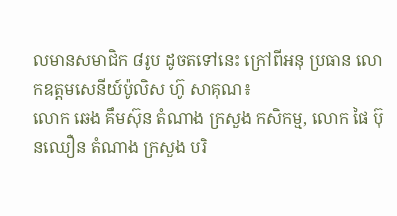លមានសមាជិក ៨រូប ដូចតទៅនេះ ក្រៅពីអនុ ប្រធាន លោកឧត្តមសេនីយ៍ប៉ូលិស ហ៊ូ សាគុណ៖
លោក ឆេង គឹមស៊ុន តំណាង ក្រសួង កសិកម្ម, លោក ផៃ ប៊ុនឈឿន តំណាង ក្រសួង បរិ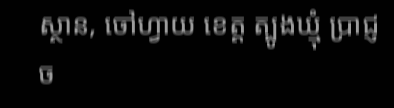ស្ថាន, ចៅហ្វាយ ខេត្ត ត្បូងឃ្មុំ ប្រាជ្ញ ច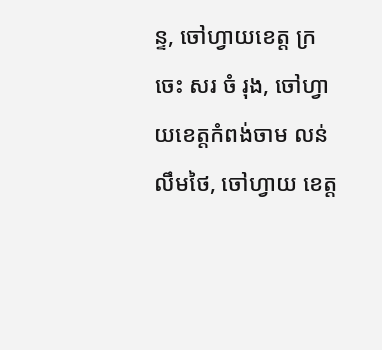ន្ទ, ចៅហ្វាយខេត្ត ក្រចេះ សរ ចំ រុង, ចៅហ្វាយខេត្តកំពង់ចាម លន់ លឹមថៃ, ចៅហ្វាយ ខេត្ត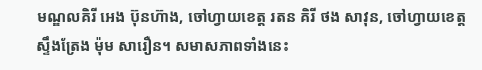មណ្ឌលគិរី អេង ប៊ុនហ៊ាង, ចៅហ្វាយខេត្ត រតន គិរី ថង សាវុន, ចៅហ្វាយខេត្ត ស្ទឹងត្រែង ម៉ុម សារឿន។ សមាសភាពទាំងនេះ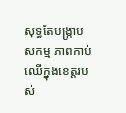សុទ្ធតែបង្រ្កាបសកម្ម ភាពកាប់ឈើក្នុងខេត្តរបស់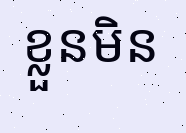ខ្លួនមិន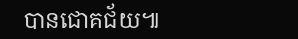បានជោគជ័យ៕